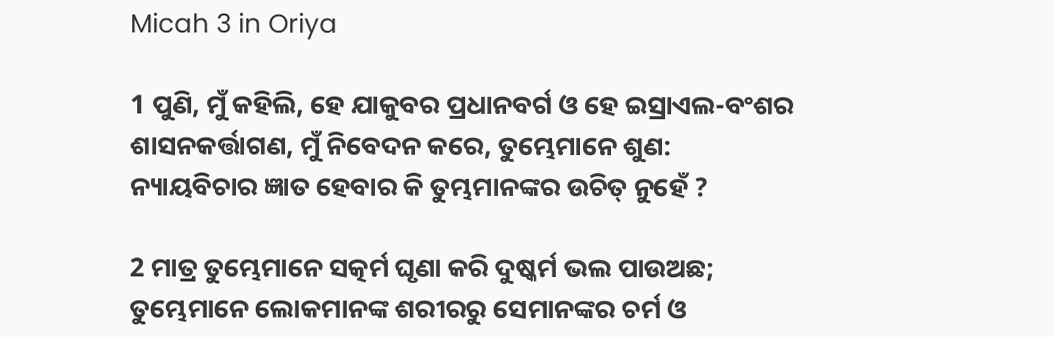Micah 3 in Oriya

1 ପୁଣି, ମୁଁ କହିଲି, ହେ ଯାକୁବର ପ୍ରଧାନବର୍ଗ ଓ ହେ ଇସ୍ରାଏଲ-ବଂଶର ଶାସନକର୍ତ୍ତାଗଣ, ମୁଁ ନିବେଦନ କରେ, ତୁମ୍ଭେମାନେ ଶୁଣ: ନ୍ୟାୟବିଚାର ଜ୍ଞାତ ହେବାର କି ତୁମ୍ଭମାନଙ୍କର ଉଚିତ୍ ନୁହେଁ ?

2 ମାତ୍ର ତୁମ୍ଭେମାନେ ସତ୍କର୍ମ ଘୃଣା କରି ଦୁଷ୍କର୍ମ ଭଲ ପାଉଅଛ; ତୁମ୍ଭେମାନେ ଲୋକମାନଙ୍କ ଶରୀରରୁ ସେମାନଙ୍କର ଚର୍ମ ଓ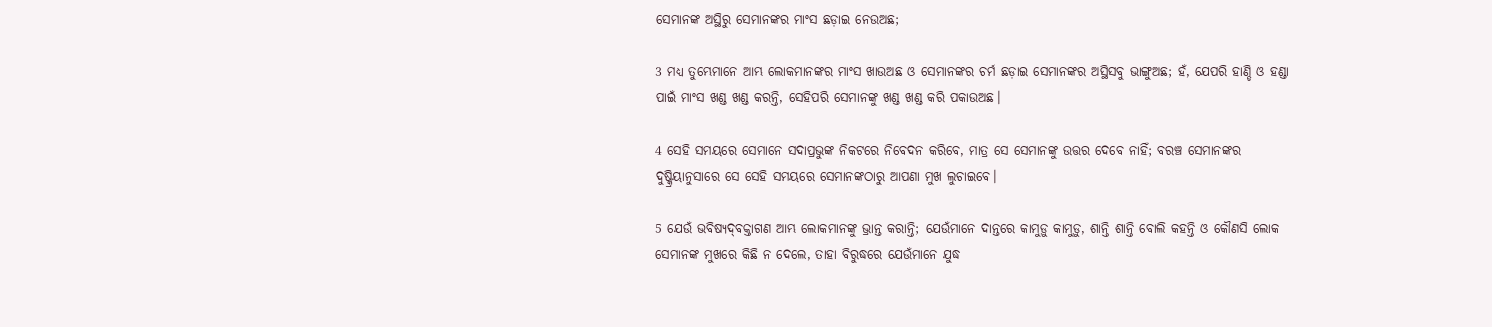ସେମାନଙ୍କ ଅସ୍ଥିରୁ ସେମାନଙ୍କର ମାଂସ ଛଡ଼ାଇ ନେଉଅଛ;

3 ମଧ୍ୟ ତୁମ୍ଭେମାନେ ଆମ୍ଭ ଲୋକମାନଙ୍କର ମାଂସ ଖାଉଅଛ ଓ ସେମାନଙ୍କର ଚର୍ମ ଛଡ଼ାଇ ସେମାନଙ୍କର ଅସ୍ଥିସବୁ ଭାଙ୍ଗୁଅଛ; ହଁ, ଯେପରି ହାଣ୍ଡି ଓ ହଣ୍ଡା ପାଇଁ ମାଂସ ଖଣ୍ଡ ଖଣ୍ଡ କରନ୍ତି, ସେହିପରି ସେମାନଙ୍କୁ ଖଣ୍ଡ ଖଣ୍ଡ କରି ପକାଉଅଛ।

4 ସେହି ସମୟରେ ସେମାନେ ସଦାପ୍ରଭୁଙ୍କ ନିକଟରେ ନିବେଦନ କରିବେ, ମାତ୍ର ସେ ସେମାନଙ୍କୁ ଉତ୍ତର ଦେବେ ନାହିଁ; ବରଞ୍ଚ ସେମାନଙ୍କର ଦୁଷ୍କ୍ରିୟାନୁସାରେ ସେ ସେହି ସମୟରେ ସେମାନଙ୍କଠାରୁ ଆପଣା ମୁଖ ଲୁଚାଇବେ।

5 ଯେଉଁ ଭବିଷ୍ୟଦ୍‍ବକ୍ତାଗଣ ଆମ୍ଭ ଲୋକମାନଙ୍କୁ ଭ୍ରାନ୍ତ କରାନ୍ତି; ଯେଉଁମାନେ ଦାନ୍ତରେ କାମୁଡ଼ୁ କାମୁଡ଼ୁ, ଶାନ୍ତି ଶାନ୍ତି ବୋଲି କହନ୍ତି ଓ କୌଣସି ଲୋକ ସେମାନଙ୍କ ମୁଖରେ କିଛି ନ ଦେଲେ, ତାହା ବିରୁଦ୍ଧରେ ଯେଉଁମାନେ ଯୁଦ୍ଧ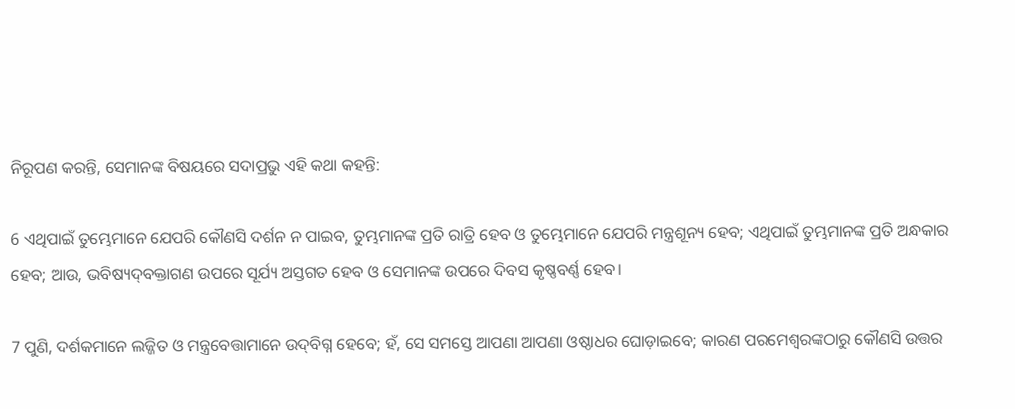ନିରୂପଣ କରନ୍ତି, ସେମାନଙ୍କ ବିଷୟରେ ସଦାପ୍ରଭୁ ଏହି କଥା କହନ୍ତି:

6 ଏଥିପାଇଁ ତୁମ୍ଭେମାନେ ଯେପରି କୌଣସି ଦର୍ଶନ ନ ପାଇବ, ତୁମ୍ଭମାନଙ୍କ ପ୍ରତି ରାତ୍ରି ହେବ ଓ ତୁମ୍ଭେମାନେ ଯେପରି ମନ୍ତ୍ରଶୂନ୍ୟ ହେବ; ଏଥିପାଇଁ ତୁମ୍ଭମାନଙ୍କ ପ୍ରତି ଅନ୍ଧକାର ହେବ; ଆଉ, ଭବିଷ୍ୟଦ୍‍ବକ୍ତାଗଣ ଉପରେ ସୂର୍ଯ୍ୟ ଅସ୍ତଗତ ହେବ ଓ ସେମାନଙ୍କ ଉପରେ ଦିବସ କୃଷ୍ଣବର୍ଣ୍ଣ ହେବ।

7 ପୁଣି, ଦର୍ଶକମାନେ ଲଜ୍ଜିତ ଓ ମନ୍ତ୍ରବେତ୍ତାମାନେ ଉଦ୍‍ବିଗ୍ନ ହେବେ; ହଁ, ସେ ସମସ୍ତେ ଆପଣା ଆପଣା ଓଷ୍ଠାଧର ଘୋଡ଼ାଇବେ; କାରଣ ପରମେଶ୍ୱରଙ୍କଠାରୁ କୌଣସି ଉତ୍ତର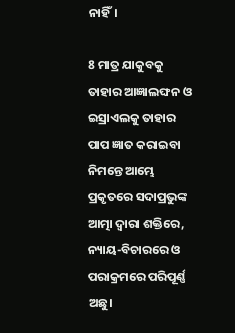ନାହିଁ।

8 ମାତ୍ର ଯାକୁବକୁ ତାହାର ଆଜ୍ଞାଲଙ୍ଘନ ଓ ଇସ୍ରାଏଲକୁ ତାହାର ପାପ ଜ୍ଞାତ କରାଇବା ନିମନ୍ତେ ଆମ୍ଭେ ପ୍ରକୃତରେ ସଦାପ୍ରଭୁଙ୍କ ଆତ୍ମା ଦ୍ୱାରା ଶକ୍ତିରେ, ନ୍ୟାୟ-ବିଚାରରେ ଓ ପରାକ୍ରମରେ ପରିପୂର୍ଣ୍ଣ ଅଛୁ।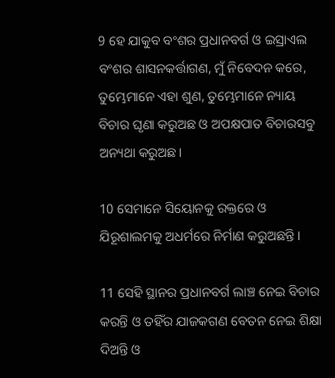9 ହେ ଯାକୁବ ବଂଶର ପ୍ରଧାନବର୍ଗ ଓ ଇସ୍ରାଏଲ ବଂଶର ଶାସନକର୍ତ୍ତାଗଣ, ମୁଁ ନିବେଦନ କରେ, ତୁମ୍ଭେମାନେ ଏହା ଶୁଣ, ତୁମ୍ଭେମାନେ ନ୍ୟାୟ ବିଚାର ଘୃଣା କରୁଅଛ ଓ ଅପକ୍ଷପାତ ବିଚାରସବୁ ଅନ୍ୟଥା କରୁଅଛ।

10 ସେମାନେ ସିୟୋନକୁ ରକ୍ତରେ ଓ ଯିରୂଶାଲମକୁ ଅଧର୍ମରେ ନିର୍ମାଣ କରୁଅଛନ୍ତି।

11 ସେହି ସ୍ଥାନର ପ୍ରଧାନବର୍ଗ ଲାଞ୍ଚ ନେଇ ବିଚାର କରନ୍ତି ଓ ତହିଁର ଯାଜକଗଣ ବେତନ ନେଇ ଶିକ୍ଷା ଦିଅନ୍ତି ଓ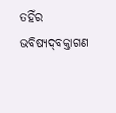ତହିଁର ଭବିଷ୍ୟଦ୍‍ବକ୍ତାଗଣ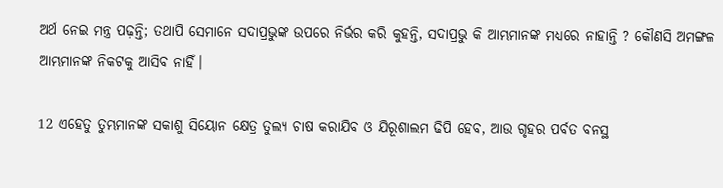ଅର୍ଥ ନେଇ ମନ୍ତ୍ର ପଢ଼ନ୍ତି; ତଥାପି ସେମାନେ ସଦାପ୍ରଭୁଙ୍କ ଉପରେ ନିର୍ଭର କରି କୁହନ୍ତି, ସଦାପ୍ରଭୁ କି ଆମ୍ଭମାନଙ୍କ ମଧ୍ୟରେ ନାହାନ୍ତି ? କୌଣସି ଅମଙ୍ଗଳ ଆମ୍ଭମାନଙ୍କ ନିକଟକୁ ଆସିବ ନାହିଁ।

12 ଏହେତୁ ତୁମ୍ଭମାନଙ୍କ ସକାଶୁ ସିୟୋନ କ୍ଷେତ୍ର ତୁଲ୍ୟ ଚାଷ କରାଯିବ ଓ ଯିରୂଶାଲମ ଢିପି ହେବ, ଆଉ ଗୃହର ପର୍ବତ ବନସ୍ଥ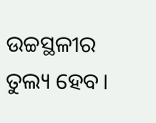ଉଚ୍ଚସ୍ଥଳୀର ତୁଲ୍ୟ ହେବ।